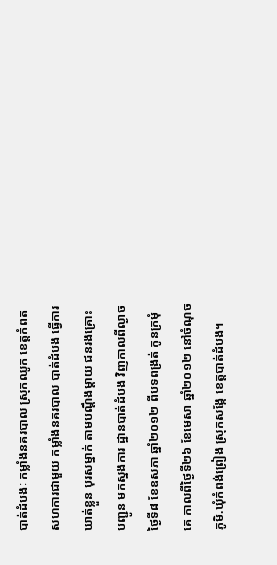បាត់ដំបងៈ កម្លាំងនគរបាល ស្រុកឈូក ខេត្តកំពត សហការជាមួយ កម្លាំងនគរបាល បាត់ដំបង ធ្វើការឃាត់ខ្លួន បុរសម្នាក់ តាមបណ្តឹងម្តាយ ជនរងគ្រោះ បញ្ជូន មកស្នងការ ដ្ឋានបាត់ដំបង វិញកាលពីល្ងាចថ្ងៃទី៨ ខែឧសភា ឆ្នាំ២០១២ ពីបទពង្រត់ កូនក្រមុំគេ កាលពីថ្ងៃទី២៦ ខែមេសា ឆ្នាំ២០១២ នៅចំណុចភូមិ.ឃុំកំពង់ព្រៀង ស្រុកសង្កែ ខេត្តបាត់ដំបង។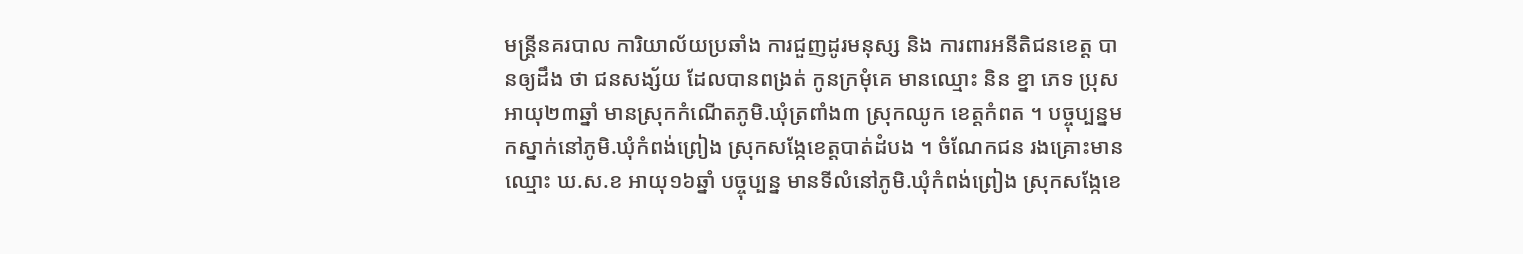មន្រ្តីនគរបាល ការិយាល័យប្រឆាំង ការជួញដូរមនុស្ស និង ការពារអនីតិជនខេត្ត បានឲ្យដឹង ថា ជនសង្ស័យ ដែលបានពង្រត់ កូនក្រមុំគេ មានឈ្មោះ និន ខ្នា ភេទ ប្រុស អាយុ២៣ឆ្នាំ មានស្រុកកំណើតភូមិ.ឃុំត្រពាំង៣ ស្រុកឈូក ខេត្តកំពត ។ បច្ចុប្បន្នមកស្នាក់នៅភូមិ.ឃុំកំពង់ព្រៀង ស្រុកសង្កែខេត្តបាត់ដំបង ។ ចំណែកជន រងគ្រោះមានឈ្មោះ ឃ.ស.ខ អាយុ១៦ឆ្នាំ បច្ចុប្បន្ន មានទីលំនៅភូមិ.ឃុំកំពង់ព្រៀង ស្រុកសង្កែខេ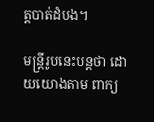ត្តបាត់ដំបង។

មន្រ្តីរូបនេះបន្តថា ដោយយោងតាម ពាក្យ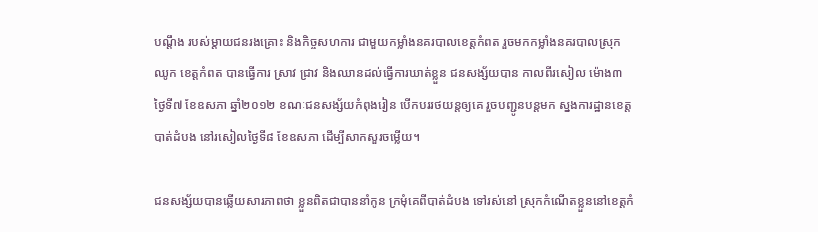បណ្តឹង របស់ម្តាយជនរងគ្រោះ និងកិច្ចសហការ ជាមួយកម្លាំងនគរបាលខេត្តកំពត រួចមកកម្លាំងនគរបាលស្រុកឈូក ខេត្តកំពត បានធ្វើការ ស្រាវ ជ្រាវ និងឈានដល់ធ្វើការឃាត់ខ្លួន ជនសង្ស័យបាន កាលពីរសៀល ម៉ោង៣ ថ្ងៃទី៧ ខែឧសភា ឆ្នាំ២០១២ ខណៈជនសង្ស័យកំពុងរៀន បើកបររថយន្តឲ្យគេ រួចបញ្ជូនបន្តមក ស្នងការដ្ឋានខេត្តបាត់ដំបង នៅរសៀលថ្ងៃទី៨ ខែឧសភា ដើម្បីសាកសួរចម្លើយ។

ជនសង្ស័យបានឆ្លើយសារភាពថា ខ្លួនពិតជាបាននាំកូន ក្រមុំគេពីបាត់ដំបង ទៅរស់នៅ ស្រុកកំណើតខ្លួននៅខេត្តកំ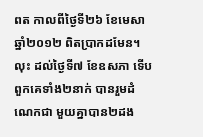ពត កាលពីថ្ងៃទី២៦ ខែមេសា ឆ្នាំ២០១២ ពិតប្រាកដមែន។ លុះ ដល់ថ្ងៃទី៧ ខែឧសភា ទើបពួកគេទាំង២នាក់ បានរួមដំណេកជា មួយគ្នាបាន២ដង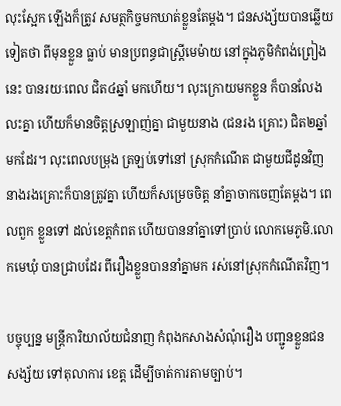លុះស្អែក ឡើងក៏ត្រូវ សមត្ថកិច្ចមកឃាត់ខ្លួនតែម្តង។ ជនសង្ស័យបានឆ្លើយ ទៀតថា ពីមុនខ្លួន ធ្លាប់ មានប្រពន្ធជាស្រ្តីមេម៉ាយ នៅក្នុងភូមិកំពង់ព្រៀង នេះ បានរយៈពេល ជិត៤ឆ្នាំ មកហើយ។ លុះក្រោយមកខ្លួន ក៏បានលែងលះគ្នា ហើយក៏មានចិត្តស្រឡាញ់គ្នា ជាមួយនាង (ជនរង គ្រោះ) ជិត២ឆ្នាំមកដែរ។ លុះពេលបម្រុង ត្រឡប់ទៅនៅ ស្រុកកំណើត ជាមួយជីដូនវិញ នាងរងគ្រោះក៏បានត្រូវគ្នា ហើយក៏សម្រេចចិត្ត នាំគ្នាចាកចេញតែម្តង។ ពេលពួក ខ្លួនទៅ ដល់ខេត្តកំពត ហើយបាននាំគ្នាទៅប្រាប់ លោកមេភូមិ.លោកមេឃុំ បានជ្រាបដែរ ពីរឿងខ្លួនបាននាំគ្នាមក រស់នៅស្រុកកំណើតវិញ។

បច្ចុប្បន្ន មន្រ្តីការិយាល័យជំនាញ កំពុងកសាងសំណុំរឿង បញ្ជូនខ្លួនជនសង្ស័យ ទៅតុលាការ ខេត្ត ដើម្បីចាត់ការតាមច្បាប់។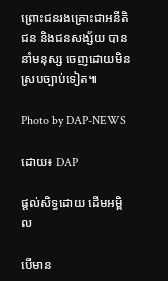ព្រោះជនរងគ្រោះជាអនីតិជន និងជនសង្ស័យ បាននាំមនុស្ស ចេញដោយមិនស្របច្បាប់ទៀត៕

Photo by DAP-NEWS

ដោយ៖ DAP

ផ្តល់សិទ្ធដោយ ដើមអម្ពិល

បើមាន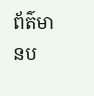ព័ត៌មានប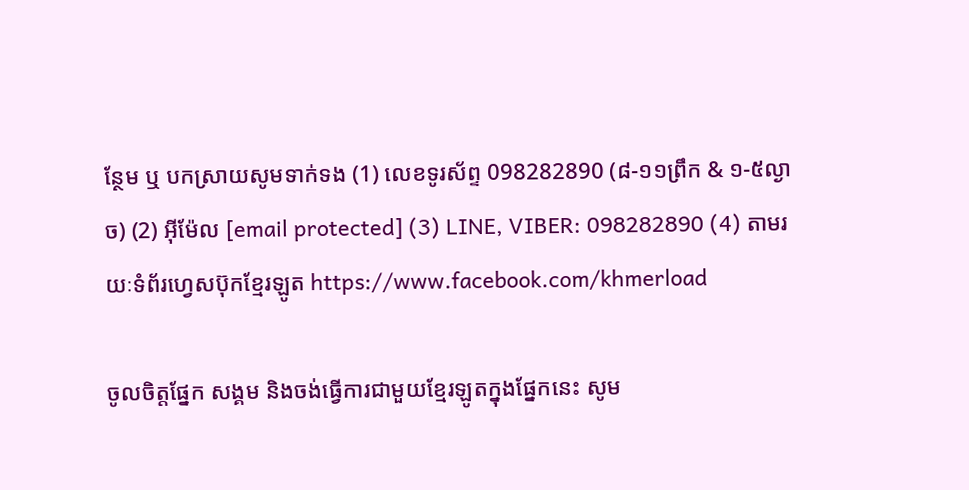ន្ថែម ឬ បកស្រាយសូមទាក់ទង (1) លេខទូរស័ព្ទ 098282890 (៨-១១ព្រឹក & ១-៥ល្ងាច) (2) អ៊ីម៉ែល [email protected] (3) LINE, VIBER: 098282890 (4) តាមរយៈទំព័រហ្វេសប៊ុកខ្មែរឡូត https://www.facebook.com/khmerload

ចូលចិត្តផ្នែក សង្គម និងចង់ធ្វើការជាមួយខ្មែរឡូតក្នុងផ្នែកនេះ សូម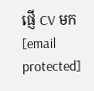ផ្ញើ CV មក [email protected]